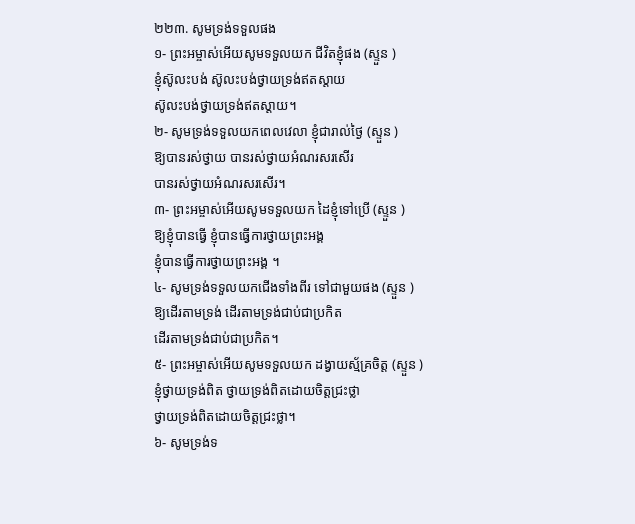២២៣. សូមទ្រង់ទទួលផង
១- ព្រះអម្ចាស់អើយសូមទទួលយក ជីវិតខ្ញុំផង (ស្ទួន )
ខ្ញុំស៊ូលះបង់ ស៊ូលះបង់ថ្វាយទ្រង់ឥតស្តាយ
ស៊ូលះបង់ថ្វាយទ្រង់ឥតស្តាយ។
២- សូមទ្រង់ទទួលយកពេលវេលា ខ្ញុំជារាល់ថ្ងៃ (ស្ទួន )
ឱ្យបានរស់ថ្វាយ បានរស់ថ្វាយអំណរសរសើរ
បានរស់ថ្វាយអំណរសរសើរ។
៣- ព្រះអម្ចាស់អើយសូមទទួលយក ដៃខ្ញុំទៅប្រើ (ស្ទួន )
ឱ្យខ្ញុំបានធ្វើ ខ្ញុំបានធ្វើការថ្វាយព្រះអង្គ
ខ្ញុំបានធ្វើការថ្វាយព្រះអង្គ ។
៤- សូមទ្រង់ទទួលយកជើងទាំងពីរ ទៅជាមួយផង (ស្ទួន )
ឱ្យដើរតាមទ្រង់ ដើរតាមទ្រង់ជាប់ជាប្រកិត
ដើរតាមទ្រង់ជាប់ជាប្រកិត។
៥- ព្រះអម្ចាស់អើយសូមទទួលយក ដង្វាយស្ម័គ្រចិត្ត (ស្ទួន )
ខ្ញុំថ្វាយទ្រង់ពិត ថ្វាយទ្រង់ពិតដោយចិត្តជ្រះថ្លា
ថ្វាយទ្រង់ពិតដោយចិត្តជ្រះថ្លា។
៦- សូមទ្រង់ទ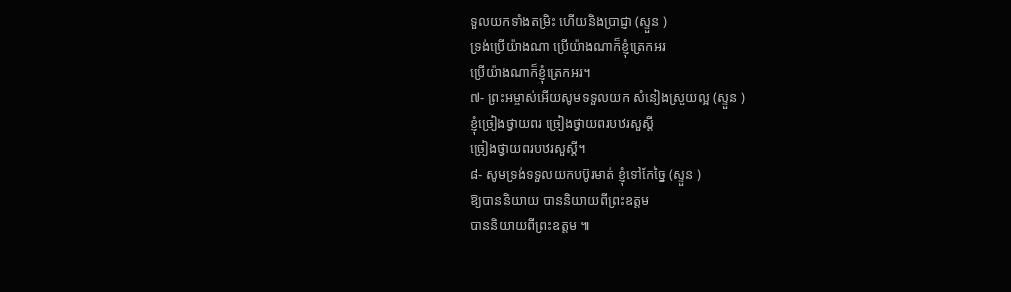ទួលយកទាំងតម្រិះ ហើយនិងប្រាជ្ញា (ស្ទួន )
ទ្រង់ប្រើយ៉ាងណា ប្រើយ៉ាងណាក៏ខ្ញុំត្រេកអរ
ប្រើយ៉ាងណាក៏ខ្ញុំត្រេកអរ។
៧- ព្រះអម្ចាស់អើយសូមទទួលយក សំនៀងស្រួយល្អ (ស្ទួន )
ខ្ញុំច្រៀងថ្វាយពរ ច្រៀងថ្វាយពរបឋរសួស្តី
ច្រៀងថ្វាយពរបឋរសួស្តី។
៨- សូមទ្រង់ទទួលយកបប៊ូរមាត់ ខ្ញុំទៅកែច្នៃ (ស្ទួន )
ឱ្យបាននិយាយ បាននិយាយពីព្រះឧត្តម
បាននិយាយពីព្រះឧត្តម ៕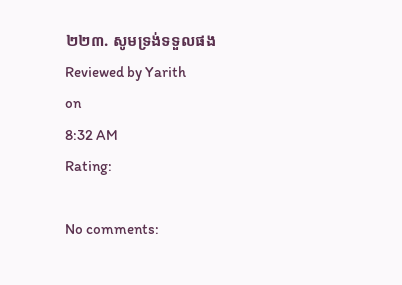២២៣. សូមទ្រង់ទទួលផង
Reviewed by Yarith
on
8:32 AM
Rating:

No comments: